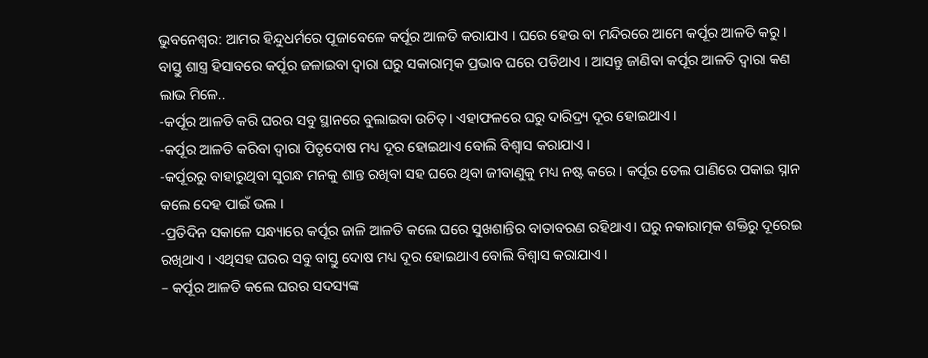ଭୁବନେଶ୍ବର: ଆମର ହିନ୍ଦୁଧର୍ମରେ ପୂଜାବେଳେ କର୍ପୂର ଆଳତି କରାଯାଏ । ଘରେ ହେଉ ବା ମନ୍ଦିରରେ ଆମେ କର୍ପୂର ଆଳତି କରୁ । ବାସ୍ତୁ ଶାସ୍ତ୍ର ହିସାବରେ କର୍ପୂର ଜଳାଇବା ଦ୍ୱାରା ଘରୁ ସକାରାତ୍ମକ ପ୍ରଭାବ ଘରେ ପଡିଥାଏ । ଆସନ୍ତୁ ଜାଣିବା କର୍ପୂର ଆଳତି ଦ୍ବାରା କଣ ଲାଭ ମିଳେ..
-କର୍ପୂର ଆଳତି କରି ଘରର ସବୁ ସ୍ଥାନରେ ବୁଲାଇବା ଉଚିତ୍। ଏହାଫଳରେ ଘରୁ ଦାରିଦ୍ର୍ୟ ଦୂର ହୋଇଥାଏ ।
-କର୍ପୂର ଆଳତି କରିବା ଦ୍ୱାରା ପିତୃଦୋଷ ମଧ୍ୟ ଦୂର ହୋଇଥାଏ ବୋଲି ବିଶ୍ୱାସ କରାଯାଏ ।
-କର୍ପୂରରୁ ବାହାରୁଥିବା ସୁଗନ୍ଧ ମନକୁ ଶାନ୍ତ ରଖିବା ସହ ଘରେ ଥିବା ଜୀବାଣୁକୁ ମଧ୍ୟ ନଷ୍ଟ କରେ । କର୍ପୂର ତେଲ ପାଣିରେ ପକାଇ ସ୍ନାନ କଲେ ଦେହ ପାଇଁ ଭଲ ।
-ପ୍ରତିଦିନ ସକାଳେ ସନ୍ଧ୍ୟାରେ କର୍ପୂର ଜାଳି ଆଳତି କଲେ ଘରେ ସୁଖଶାନ୍ତିର ବାତାବରଣ ରହିଥାଏ। ଘରୁ ନକାରାତ୍ମକ ଶକ୍ତିରୁ ଦୂରେଇ ରଖିଥାଏ । ଏଥିସହ ଘରର ସବୁ ବାସ୍ତୁ ଦୋଷ ମଧ୍ୟ ଦୂର ହୋଇଥାଏ ବୋଲି ବିଶ୍ୱାସ କରାଯାଏ ।
– କର୍ପୂର ଆଳତି କଲେ ଘରର ସଦସ୍ୟଙ୍କ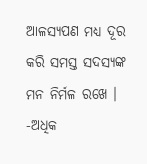ଆଳସ୍ୟପଣ ମଧ୍ୟ ଦୂର କରି ସମସ୍ତ ସଦସ୍ୟଙ୍କ ମନ ନିର୍ମଳ ରଖେ ।
-ଅଧିକ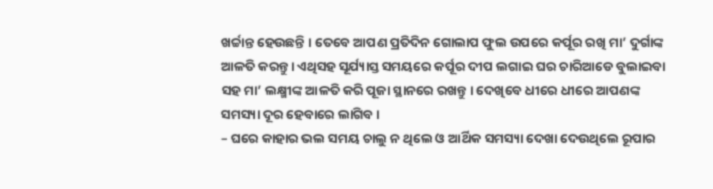ଖର୍ଚ୍ଚାନ୍ତ ହେଉଛନ୍ତି । ତେବେ ଆପଣ ପ୍ରତିଦିନ ଗୋଲାପ ଫୁଲ ଉପରେ କର୍ପୂର ରଖି ମା’ ଦୁର୍ଗାଙ୍କ ଆଳତି କରନ୍ତୁ। ଏଥିସହ ସୂର୍ଯ୍ୟାସ୍ତ ସମୟରେ କର୍ପୂର ଦୀପ ଲଗାଇ ଘର ଚାରିଆଡେ ବୁଲାଇବା ସହ ମା’ ଲକ୍ଷ୍ମୀଙ୍କ ଆଳତି କରି ପୂଜା ସ୍ଥାନରେ ରଖନ୍ତୁ । ଦେଖିବେ ଧୀରେ ଧୀରେ ଆପଣଙ୍କ ସମସ୍ୟା ଦୂର ହେବାରେ ଲାଗିବ ।
– ଘରେ କାହାର ଭଲ ସମୟ ଚାଲୁ ନ ଥିଲେ ଓ ଆର୍ଥିକ ସମସ୍ୟା ଦେଖା ଦେଉଥିଲେ ରୂପାର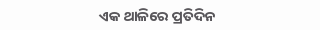ଏକ ଥାଳିରେ ପ୍ରତିଦିନ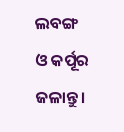ଲବଙ୍ଗ ଓ କର୍ପୂର ଜଳାନ୍ତୁ।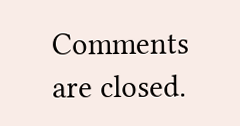Comments are closed.